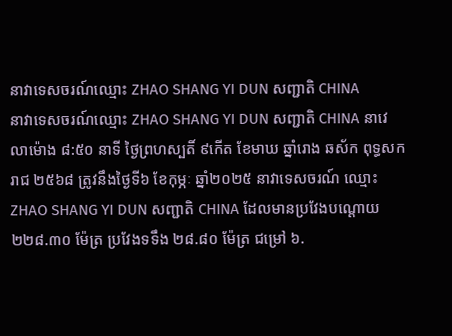នាវាទេសចរណ៍ឈ្មោះ ZHAO SHANG YI DUN សញ្ជាតិ CHINA
នាវាទេសចរណ៍ឈ្មោះ ZHAO SHANG YI DUN សញ្ជាតិ CHINA នាវេលាម៉ោង ៨:៥០ នាទី ថ្ងៃព្រហស្បតិ៍ ៩កើត ខែមាឃ ឆ្នាំរោង ឆស័ក ពុទ្ធសករាជ ២៥៦៨ ត្រូវនឹងថ្ងៃទី៦ ខែកុម្ភៈ ឆ្នាំ២០២៥ នាវាទេសចរណ៍ ឈ្មោះ ZHAO SHANG YI DUN សញ្ជាតិ CHINA ដែលមានប្រវែងបណ្តោយ ២២៨.៣០ ម៉ែត្រ ប្រវែងទទឹង ២៨.៨០ ម៉ែត្រ ជម្រៅ ៦.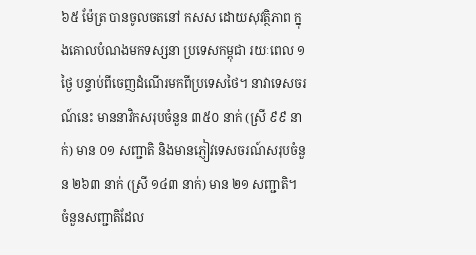៦៥ ម៉ែត្រ បានចូលចតនៅ កសស ដោយសុវត្ថិភាព ក្នុងគោលបំណងមកទស្សនា ប្រទេសកម្ពុជា រយៈពេល ១ ថ្ងៃ បន្ទាប់ពីចេញដំណើរមកពីប្រទេសថៃ។ នាវាទេសចរណ៍នេះ មាននាវិកសរុបចំនួន ៣៥០ នាក់ (ស្រី ៩៩ នាក់) មាន ០១ សញ្ជាតិ និងមានភ្ញៀវទេសចរណ៍សរុបចំនួន ២៦៣ នាក់ (ស្រី ១៤៣ នាក់) មាន ២១ សញ្ជាតិ។ ចំនួនសញ្ជាតិដែល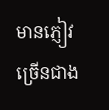មានភ្ញៀវច្រើនជាង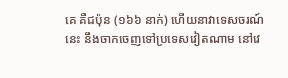គេ គឺជប៉ុន (១៦៦ នាក់) ហើយនាវាទេសចរណ៍នេះ នឹងចាកចេញទៅប្រទេសវៀតណាម នៅវេ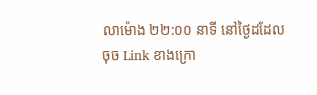លាម៉ោង ២២:០០ នាទី នៅថ្ងៃដដែល
ចុច Link ខាងក្រោ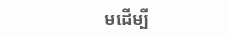មដើម្បី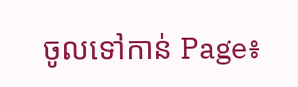ចូលទៅកាន់ Page៖